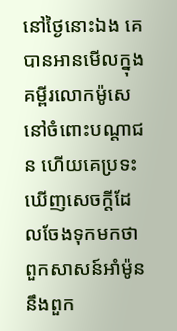នៅថ្ងៃនោះឯង គេបានអានមើលក្នុងគម្ពីរលោកម៉ូសេ នៅចំពោះបណ្តាជន ហើយគេប្រទះឃើញសេចក្ដីដែលចែងទុកមកថា ពួកសាសន៍អាំម៉ូន នឹងពួក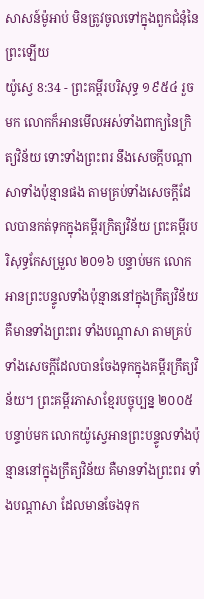សាសន៍ម៉ូអាប់ មិនត្រូវចូលទៅក្នុងពួកជំនុំនៃព្រះឡើយ
យ៉ូស្វេ 8:34 - ព្រះគម្ពីរបរិសុទ្ធ ១៩៥៤ រួចមក លោកក៏អានមើលអស់ទាំងពាក្យនៃក្រិត្យវិន័យ ទោះទាំងព្រះពរ នឹងសេចក្ដីបណ្តាសាទាំងប៉ុន្មានផង តាមគ្រប់ទាំងសេចក្ដីដែលបានកត់ទុកក្នុងគម្ពីរក្រិត្យវិន័យ ព្រះគម្ពីរបរិសុទ្ធកែសម្រួល ២០១៦ បន្ទាប់មក លោកអានព្រះបន្ទូលទាំងប៉ុន្មាននៅក្នុងក្រឹត្យវិន័យ គឺមានទាំងព្រះពរ ទាំងបណ្ដាសា តាមគ្រប់ទាំងសេចក្ដីដែលបានចែងទុកក្នុងគម្ពីរក្រឹត្យវិន័យ។ ព្រះគម្ពីរភាសាខ្មែរបច្ចុប្បន្ន ២០០៥ បន្ទាប់មក លោកយ៉ូស្វេអានព្រះបន្ទូលទាំងប៉ុន្មាននៅក្នុងក្រឹត្យវិន័យ គឺមានទាំងព្រះពរ ទាំងបណ្ដាសា ដែលមានចែងទុក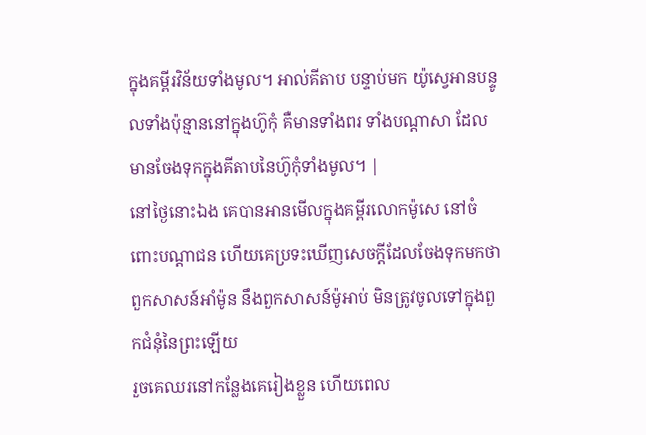ក្នុងគម្ពីរវិន័យទាំងមូល។ អាល់គីតាប បន្ទាប់មក យ៉ូស្វេអានបន្ទូលទាំងប៉ុន្មាននៅក្នុងហ៊ូកុំ គឺមានទាំងពរ ទាំងបណ្តាសា ដែលមានចែងទុកក្នុងគីតាបនៃហ៊ូកុំទាំងមូល។ |
នៅថ្ងៃនោះឯង គេបានអានមើលក្នុងគម្ពីរលោកម៉ូសេ នៅចំពោះបណ្តាជន ហើយគេប្រទះឃើញសេចក្ដីដែលចែងទុកមកថា ពួកសាសន៍អាំម៉ូន នឹងពួកសាសន៍ម៉ូអាប់ មិនត្រូវចូលទៅក្នុងពួកជំនុំនៃព្រះឡើយ
រួចគេឈរនៅកន្លែងគេរៀងខ្លួន ហើយពេល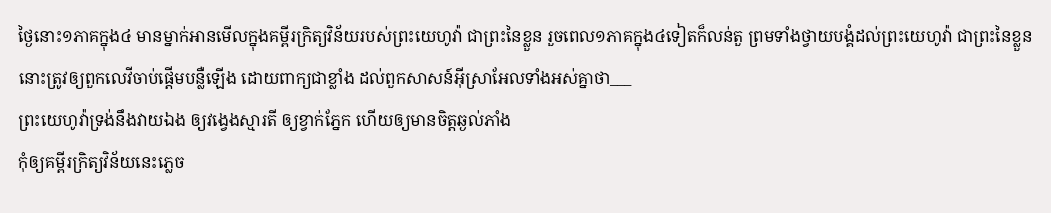ថ្ងៃនោះ១ភាគក្នុង៤ មានម្នាក់អានមើលក្នុងគម្ពីរក្រិត្យវិន័យរបស់ព្រះយេហូវ៉ា ជាព្រះនៃខ្លួន រួចពេល១ភាគក្នុង៤ទៀតក៏លន់តួ ព្រមទាំងថ្វាយបង្គំដល់ព្រះយេហូវ៉ា ជាព្រះនៃខ្លួន
នោះត្រូវឲ្យពួកលេវីចាប់ផ្តើមបន្លឺឡើង ដោយពាក្យជាខ្លាំង ដល់ពួកសាសន៍អ៊ីស្រាអែលទាំងអស់គ្នាថា___
ព្រះយេហូវ៉ាទ្រង់នឹងវាយឯង ឲ្យវង្វេងស្មារតី ឲ្យខ្វាក់ភ្នែក ហើយឲ្យមានចិត្តឆ្ងល់ភាំង
កុំឲ្យគម្ពីរក្រិត្យវិន័យនេះភ្លេច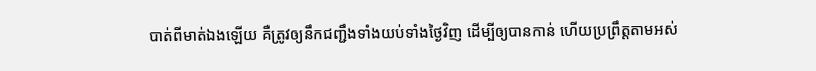បាត់ពីមាត់ឯងឡើយ គឺត្រូវឲ្យនឹកជញ្ជឹងទាំងយប់ទាំងថ្ងៃវិញ ដើម្បីឲ្យបានកាន់ ហើយប្រព្រឹត្តតាមអស់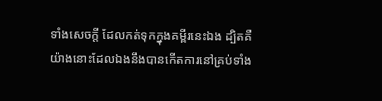ទាំងសេចក្ដី ដែលកត់ទុកក្នុងគម្ពីរនេះឯង ដ្បិតគឺយ៉ាងនោះដែលឯងនឹងបានកើតការនៅគ្រប់ទាំង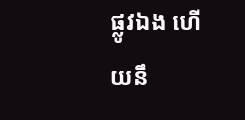ផ្លូវឯង ហើយនឹ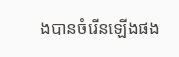ងបានចំរើនឡើងផង